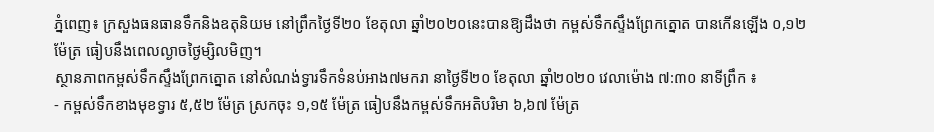ភ្នំពេញ៖ ក្រសួងធនធានទឹកនិងឧតុនិយម នៅព្រឹកថ្ងៃទី២០ ខែតុលា ឆ្នាំ២០២០នេះបានឱ្យដឹងថា កម្ពស់ទឹកស្ទឹងព្រែកត្នោត បានកើនឡើង ០,១២ ម៉ែត្រ ធៀបនឹងពេលល្ងាចថ្ងៃម្សិលមិញ។
ស្ថានភាពកម្ពស់ទឹកស្ទឹងព្រែកត្នោត នៅសំណង់ទ្វារទឹកទំនប់អាង៧មករា នាថ្ងៃទី២០ ខែតុលា ឆ្នាំ២០២០ វេលាម៉ោង ៧:៣០ នាទីព្រឹក ៖
- កម្ពស់ទឹកខាងមុខទ្វារ ៥,៥២ ម៉ែត្រ ស្រកចុះ ១,១៥ ម៉ែត្រ ធៀបនឹងកម្ពស់ទឹកអតិបរិមា ៦,៦៧ ម៉ែត្រ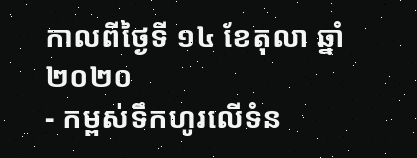កាលពីថ្ងៃទី ១៤ ខែតុលា ឆ្នាំ២០២០
- កម្ពស់ទឹកហូរលើទំន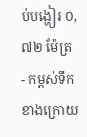ប់បង្ហៀរ ០,៧២ ម៉ែត្រ
- កម្ពស់ទឹកខាងក្រោយ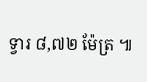ទ្វារ ៨,៧២ ម៉ែត្រ ៕